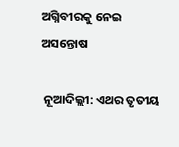ଅଗ୍ନିବୀରକୁ ନେଇ ଅସନ୍ତୋଷ

 ନୂଆଦିଲ୍ଲୀ: ଏଥର ତୃତୀୟ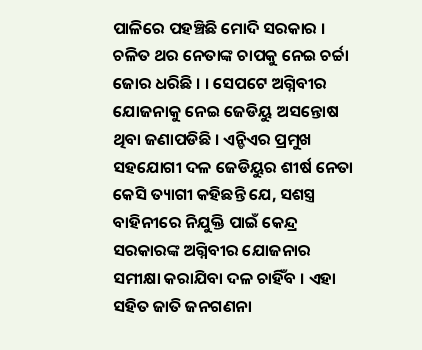ପାଳିରେ ପହଞ୍ଚିଛି ମୋଦି ସରକାର । ଚଳିତ ଥର ନେତାଙ୍କ ଚାପକୁ ନେଇ ଚର୍ଚ୍ଚା ଜୋର ଧରିଛି । । ସେପଟେ ଅଗ୍ନିବୀର ଯୋଜନାକୁ ନେଇ ଜେଡିୟୁ ଅସନ୍ତୋଷ ଥିବା ଜଣାପଡିଛି । ଏନ୍ଡିଏର ପ୍ରମୁଖ ସହଯୋଗୀ ଦଳ ଜେଡିୟୁର ଶୀର୍ଷ ନେତା କେସି ତ୍ୟାଗୀ କହିଛନ୍ତି ଯେ, ସଶସ୍ତ୍ର ବାହିନୀରେ ନିଯୁକ୍ତି ପାଇଁ କେନ୍ଦ୍ର ସରକାରଙ୍କ ଅଗ୍ନିବୀର ଯୋଜନାର ସମୀକ୍ଷା କରାଯିବା ଦଳ ଚାହିଁବ । ଏହା ସହିତ ଜାତି ଜନଗଣନା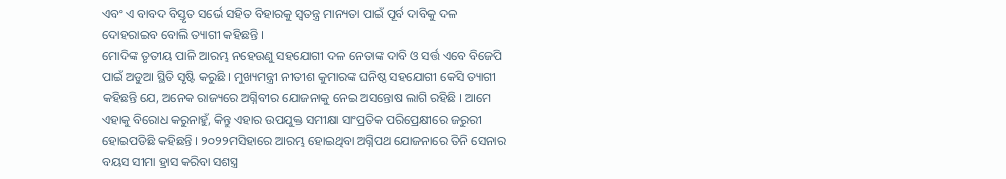ଏବଂ ଏ ବାବଦ ବିସ୍ତୃତ ସର୍ଭେ ସହିତ ବିହାରକୁ ସ୍ୱତନ୍ତ୍ର ମାନ୍ୟତା ପାଇଁ ପୂର୍ବ ଦାବିକୁ ଦଳ ଦୋହରାଇବ ବୋଲି ତ୍ୟାଗୀ କହିଛନ୍ତି ।
ମୋଦିଙ୍କ ତୃତୀୟ ପାଳି ଆରମ୍ଭ ନହେଉଣୁ ସହଯୋଗୀ ଦଳ ନେତାଙ୍କ ଦାବି ଓ ସର୍ତ୍ତ ଏବେ ବିଜେପି ପାଇଁ ଅଡୁଆ ସ୍ଥିତି ସୃଷ୍ଟି କରୁଛି । ମୁଖ୍ୟମନ୍ତ୍ରୀ ନୀତୀଶ କୁମାରଙ୍କ ଘନିଷ୍ଠ ସହଯୋଗୀ କେସି ତ୍ୟାଗୀ କହିଛନ୍ତି ଯେ, ଅନେକ ରାଜ୍ୟରେ ଅଗ୍ନିବୀର ଯୋଜନାକୁ ନେଇ ଅସନ୍ତୋଷ ଲାଗି ରହିଛି । ଆମେ ଏହାକୁ ବିରୋଧ କରୁନାହୁଁ, କିନ୍ତୁ ଏହାର ଉପଯୁକ୍ତ ସମୀକ୍ଷା ସାଂପ୍ରତିକ ପରିପ୍ରେକ୍ଷୀରେ ଜରୁରୀ ହୋଇପଡିଛି କହିଛନ୍ତି । ୨୦୨୨ମସିହାରେ ଆରମ୍ଭ ହୋଇଥିବା ଅଗ୍ନିପଥ ଯୋଜନାରେ ତିନି ସେନାର ବୟସ ସୀମା ହ୍ରାସ କରିବା ସଶସ୍ତ୍ର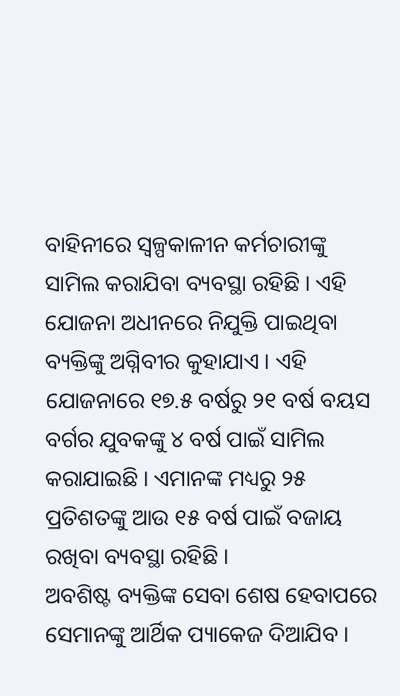ବାହିନୀରେ ସ୍ୱଳ୍ପକାଳୀନ କର୍ମଚାରୀଙ୍କୁ ସାମିଲ କରାଯିବା ବ୍ୟବସ୍ଥା ରହିଛି । ଏହି ଯୋଜନା ଅଧୀନରେ ନିଯୁକ୍ତି ପାଇଥିବା ବ୍ୟକ୍ତିଙ୍କୁ ଅଗ୍ନିବୀର କୁହାଯାଏ । ଏହି ଯୋଜନାରେ ୧୭.୫ ବର୍ଷରୁ ୨୧ ବର୍ଷ ବୟସ ବର୍ଗର ଯୁବକଙ୍କୁ ୪ ବର୍ଷ ପାଇଁ ସାମିଲ କରାଯାଇଛି । ଏମାନଙ୍କ ମଧ୍ୟରୁ ୨୫ ପ୍ରତିଶତଙ୍କୁ ଆଉ ୧୫ ବର୍ଷ ପାଇଁ ବଜାୟ ରଖିବା ବ୍ୟବସ୍ଥା ରହିଛି ।
ଅବଶିଷ୍ଟ ବ୍ୟକ୍ତିଙ୍କ ସେବା ଶେଷ ହେବାପରେ ସେମାନଙ୍କୁ ଆର୍ଥିକ ପ୍ୟାକେଜ ଦିଆଯିବ ।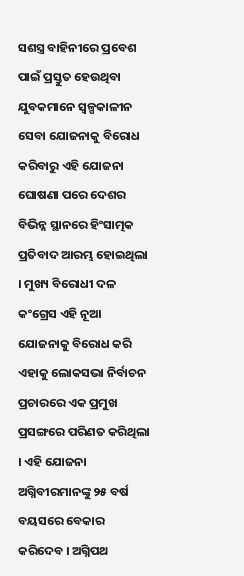ସଶସ୍ତ୍ର ବାହିନୀରେ ପ୍ରବେଶ ପାଇଁ ପ୍ରସ୍ତୁତ ହେଉଥିବା ଯୁବକମାନେ ସ୍ୱଳ୍ପକାଳୀନ ସେବା ଯୋଜନାକୁ ବିରୋଧ କରିବାରୁ ଏହି ଯୋଜନା ଘୋଷଣା ପରେ ଦେଶର ବିଭିନ୍ନ ସ୍ଥାନରେ ହିଂସାତ୍ମକ ପ୍ରତିବାଦ ଆରମ୍ଭ ହୋଇଥିଲା । ମୁଖ୍ୟ ବିରୋଧୀ ଦଳ କଂଗ୍ରେସ ଏହି ନୂଆ ଯୋଜନାକୁ ବିରୋଧ କରି ଏହାକୁ ଲୋକସଭା ନିର୍ବାଚନ ପ୍ରଚାରରେ ଏକ ପ୍ରମୁଖ ପ୍ରସଙ୍ଗରେ ପରିଣତ କରିଥିଲା । ଏହି ଯୋଜନା ଅଗ୍ନିବୀରମାନଙ୍କୁ ୨୫ ବର୍ଷ ବୟସରେ ବେକାର କରିଦେବ । ଅଗ୍ନିପଥ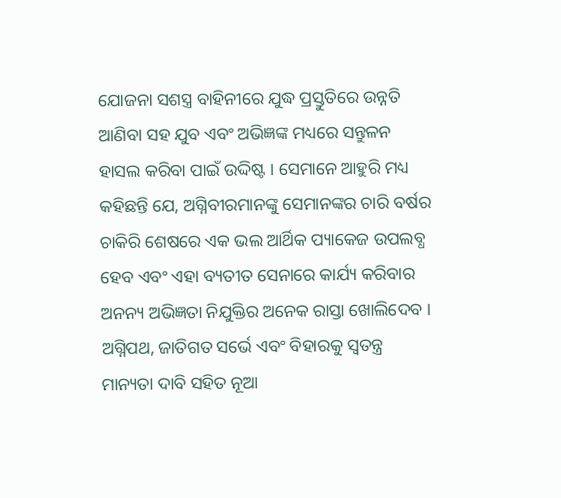ଯୋଜନା ସଶସ୍ତ୍ର ବାହିନୀରେ ଯୁଦ୍ଧ ପ୍ରସ୍ତୁତିରେ ଉନ୍ନତି ଆଣିବା ସହ ଯୁବ ଏବଂ ଅଭିଜ୍ଞଙ୍କ ମଧ୍ୟରେ ସନ୍ତୁଳନ ହାସଲ କରିବା ପାଇଁ ଉଦ୍ଦିଷ୍ଟ । ସେମାନେ ଆହୁରି ମଧ୍ୟ କହିଛନ୍ତି ଯେ, ଅଗ୍ନିବୀରମାନଙ୍କୁ ସେମାନଙ୍କର ଚାରି ବର୍ଷର ଚାକିରି ଶେଷରେ ଏକ ଭଲ ଆର୍ଥିକ ପ୍ୟାକେଜ ଉପଲବ୍ଧ ହେବ ଏବଂ ଏହା ବ୍ୟତୀତ ସେନାରେ କାର୍ଯ୍ୟ କରିବାର ଅନନ୍ୟ ଅଭିଜ୍ଞତା ନିଯୁକ୍ତିର ଅନେକ ରାସ୍ତା ଖୋଲିଦେବ ।  ଅଗ୍ନିପଥ, ଜାତିଗତ ସର୍ଭେ ଏବଂ ବିହାରକୁ ସ୍ୱତନ୍ତ୍ର ମାନ୍ୟତା ଦାବି ସହିତ ନୂଆ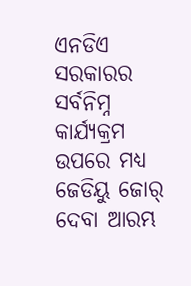ଏନଡିଏ ସରକାରର ସର୍ବନିମ୍ନ କାର୍ଯ୍ୟକ୍ରମ ଉପରେ ମଧ୍ୟ ଜେଡିୟୁ ଜୋର୍ ଦେବା ଆରମ୍ଭ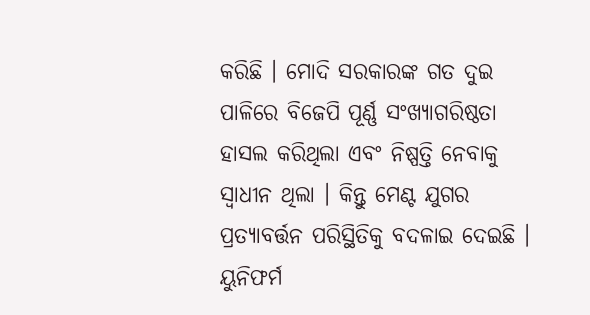କରିଛି । ମୋଦି ସରକାରଙ୍କ ଗତ ଦୁଇ ପାଳିରେ ବିଜେପି ପୂର୍ଣ୍ଣ ସଂଖ୍ୟାଗରିଷ୍ଠତା ହାସଲ କରିଥିଲା ଏବଂ ନିଷ୍ପତ୍ତି ନେବାକୁ ସ୍ୱାଧୀନ ଥିଲା । କିନ୍ତୁ ମେଣ୍ଟ ଯୁଗର ପ୍ରତ୍ୟାବର୍ତ୍ତନ ପରିସ୍ଥିତିକୁ ବଦଳାଇ ଦେଇଛି । ୟୁନିଫର୍ମ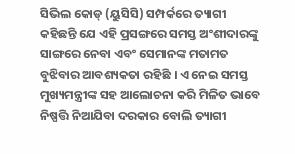ସିଭିଲ କୋଡ୍ (ୟୁସିସି) ସମ୍ପର୍କରେ ତ୍ୟାଗୀ କହିଛନ୍ତି ଯେ ଏହି ପ୍ରସଙ୍ଗରେ ସମସ୍ତ ଅଂଶୀଦାରଙ୍କୁ ସାଙ୍ଗରେ ନେବା ଏବଂ ସେମାନଙ୍କ ମତାମତ ବୁଝିବାର ଆବଶ୍ୟକତା ରହିଛି । ଏ ନେଇ ସମସ୍ତ ମୁଖ୍ୟମନ୍ତ୍ରୀଙ୍କ ସହ ଆଲୋଚନା କରି ମିଳିତ ଭାବେ ନିଷ୍ପତ୍ତି ନିଆଯିବା ଦରକାର ବୋଲି ତ୍ୟାଗୀ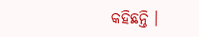କହିଛନ୍ତି ।